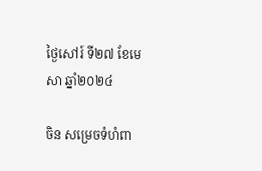ថ្ងៃសៅរ៍ ទី២៧ ខែមេសា ឆ្នាំ២០២៤

ចិន សម្រេចទំហំពា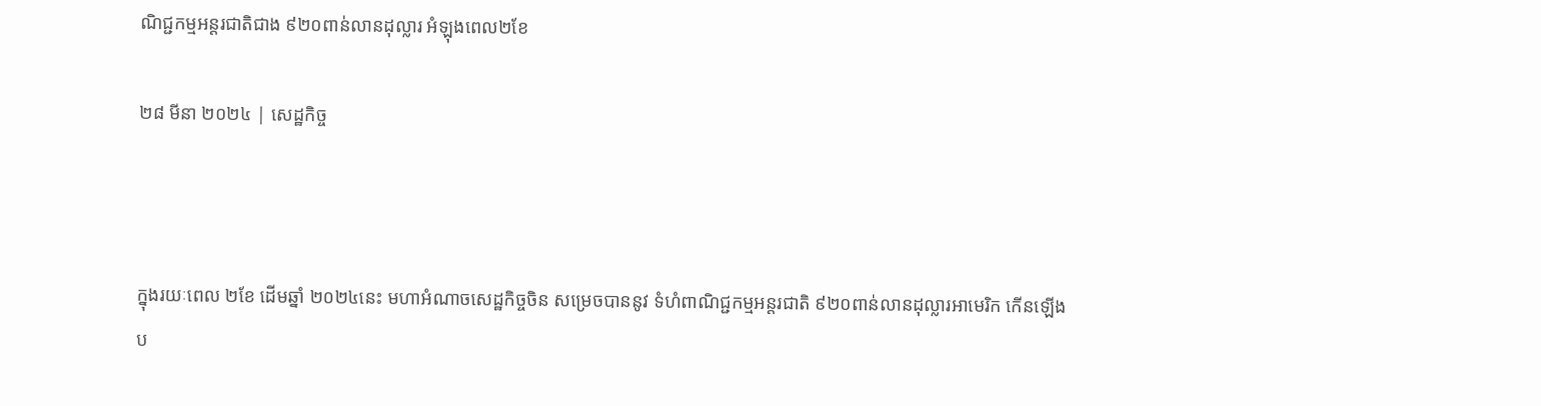ណិជ្ជកម្មអន្តរជាតិជាង ៩២០ពាន់លានដុល្លារ អំឡុងពេល២ខែ

២៨ មីនា ២០២៤ | សេដ្ឋកិច្ច



ក្នុងរយៈពេល ២ខែ ដើមឆ្នាំ ២០២៤នេះ មហាអំណាចសេដ្ឋកិច្ចចិន សម្រេចបាននូវ ទំហំពាណិជ្ជកម្មអន្តរជាតិ ៩២០ពាន់លានដុល្លារអាមេរិក កើនឡើងប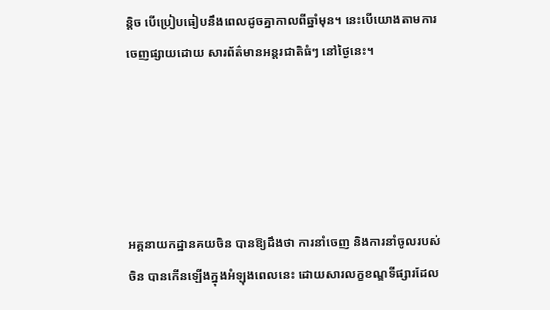ន្តិច បើប្រៀបធៀបនឹងពេលដូចគ្នាកាលពីឆ្នាំមុន។ នេះបើយោងតាមការចេញផ្សាយដោយ សារព័ត៌មានអន្តរជាតិធំៗ នៅថ្ងៃនេះ។





អគ្គនាយកដ្ឋានគយចិន បានឱ្យដឹងថា ការនាំចេញ និងការនាំចូលរបស់ចិន បានកើនឡើងក្នុងអំឡុងពេលនេះ ដោយសារលក្ខខណ្ឌទីផ្សារដែល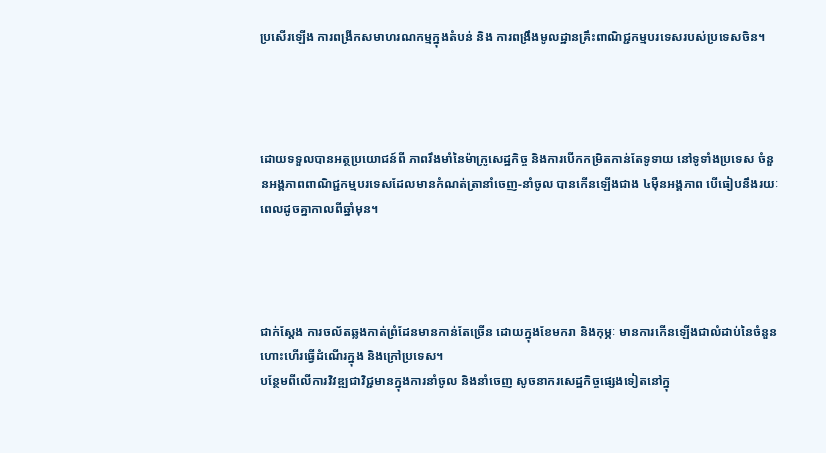ប្រសើរឡើង ការពង្រីកសមាហរណកម្មក្នុងតំបន់ និង ការពង្រឹងមូលដ្ឋានគ្រឹះពាណិជ្ជកម្មបរទេសរបស់ប្រទេសចិន។




ដោយទទួលបានអត្ថប្រយោជន៍ពី ភាពរឹងមាំនៃម៉ាក្រូសេដ្ឋកិច្ច និងការបើកកម្រិតកាន់តែទូទាយ នៅទូទាំងប្រទេស ចំនួនអង្គភាពពាណិជ្ជកម្មបរទេសដែលមានកំណត់ត្រានាំចេញ-នាំចូល បានកើនឡើងជាង ៤ម៉ឺនអង្គភាព បើធៀបនឹងរយៈពេលដូចគ្នាកាលពីឆ្នាំមុន។




ជាក់ស្តែង ការចល័តឆ្លងកាត់ព្រំដែនមានកាន់តែច្រើន ដោយក្នុងខែមករា និងកុម្ភៈ មានការកើនឡើងជាលំដាប់នៃចំនួនហោះហើរធ្វើដំណើរក្នុង និងក្រៅប្រទេស។
បន្ថែមពីលើការវិវឌ្ឍជាវិជ្ជមានក្នុងការនាំចូល និងនាំចេញ សូចនាករសេដ្ឋកិច្ចផ្សេងទៀតនៅក្នុ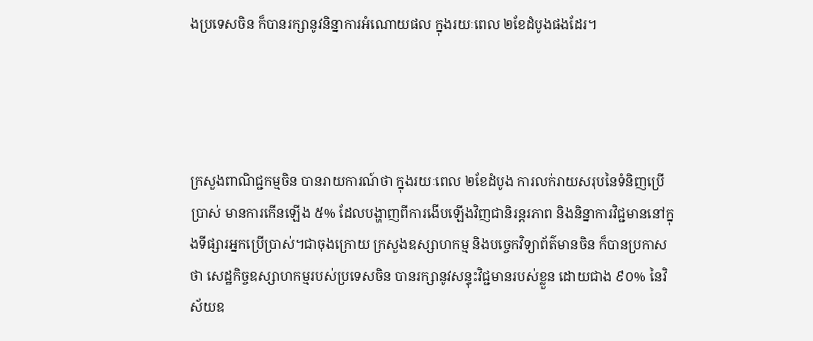ងប្រទេសចិន ក៏បានរក្សានូវនិន្នាការអំណោយផល ក្នុងរយៈពេល ២ខែដំបូងផងដែរ។




ក្រសួងពាណិជ្ជកម្មចិន បានរាយការណ៍ថា ក្នុងរយៈពេល ២ខែដំបូង ការលក់រាយសរុបនៃទំនិញប្រើប្រាស់ មានការកើនឡើង ៥% ដែលបង្ហាញពីការងើបឡើងវិញជានិរន្តរភាព និងនិន្នាការវិជ្ជមាននៅក្នុងទីផ្សារអ្នកប្រើប្រាស់។ជាចុងក្រោយ ក្រសួងឧស្សាហកម្ម និងបច្ចេកវិទ្យាព័ត៌មានចិន ក៏បានប្រកាសថា សេដ្ឋកិច្ចឧស្សាហកម្មរបស់ប្រទេសចិន បានរក្សានូវសន្ទុះវិជ្ជមានរបស់ខ្លួន ដោយជាង ៩០% នៃវិស័យឧ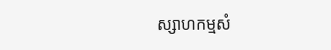ស្សាហកម្មសំ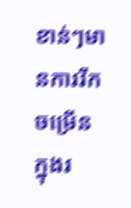ខាន់ៗមានការរីកចម្រើនក្នុងរ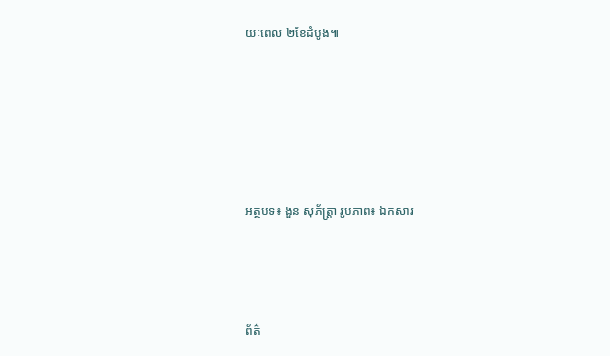យៈពេល ២ខែដំបូង៕





អត្ថបទ៖ ងួន សុភ័ត្រ្តា រូបភាព៖ ឯកសារ



ព័ត៌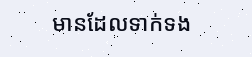មានដែលទាក់ទង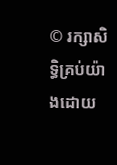© រក្សាសិទ្ធិគ្រប់យ៉ាងដោយ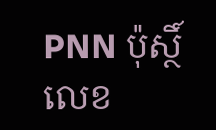PNN ប៉ុស្ថិ៍លេខ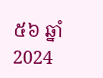៥៦ ឆ្នាំ 2024